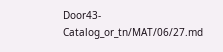Door43-Catalog_or_tn/MAT/06/27.md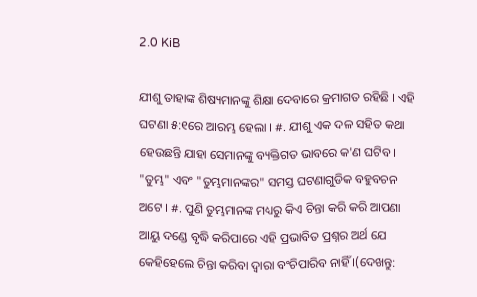2.0 KiB

ଯୀଶୁ ତାହାଙ୍କ ଶିଷ୍ୟମାନଙ୍କୁ ଶିକ୍ଷା ଦେବାରେ କ୍ରମାଗତ ରହିଛି । ଏହି ଘଟଣା ୫:୧ରେ ଆରମ୍ଭ ହେଲା । #. ଯୀଶୁ ଏକ ଦଳ ସହିତ କଥା ହେଉଛନ୍ତି ଯାହା ସେମାନଙ୍କୁ ବ୍ୟକ୍ତିଗତ ଭାବରେ କ'ଣ ଘଟିବ । "ତୁମ୍ଭ" ଏବଂ "ତୁମ୍ଭମାନଙ୍କର" ସମସ୍ତ ଘଟଣାଗୁଡିକ ବହୁବଚନ ଅଟେ । #. ପୁଣି ତୁମ୍ଭମାନଙ୍କ ମଧ୍ୟରୁ କିଏ ଚିନ୍ତା କରି କରି ଆପଣା ଆୟୁ ଦଣ୍ଡେ ବୃଦ୍ଧି କରିପାରେ ଏହି ପ୍ରଭାବିତ ପ୍ରଶ୍ନର ଅର୍ଥ ଯେ କେହିହେଲେ ଚିନ୍ତା କରିବା ଦ୍ଵାରା ବଂଚିପାରିବ ନାହିଁ ।(ଦେଖନ୍ତୁ: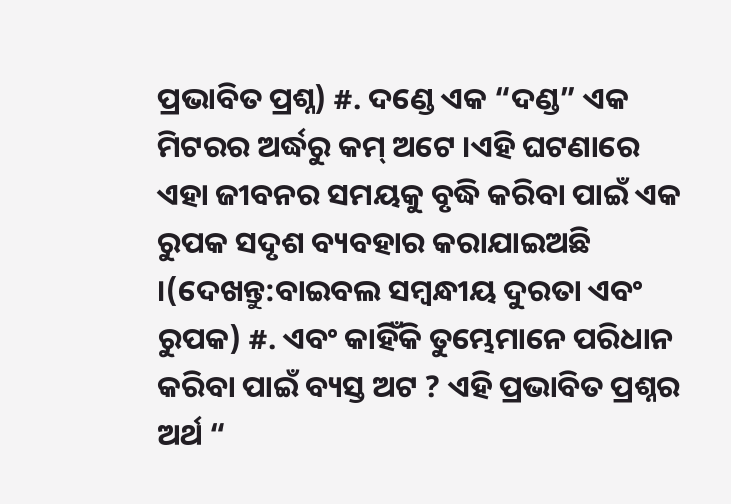ପ୍ରଭାବିତ ପ୍ରଶ୍ନ) #. ଦଣ୍ଡେ ଏକ “ଦଣ୍ଡ” ଏକ ମିଟରର ଅର୍ଦ୍ଧରୁ କମ୍ ଅଟେ ।ଏହି ଘଟଣାରେ ଏହା ଜୀବନର ସମୟକୁ ବୃଦ୍ଧି କରିବା ପାଇଁ ଏକ ରୁପକ ସଦୃଶ ବ୍ୟବହାର କରାଯାଇଅଛି ।(ଦେଖନ୍ତୁ:ବାଇବଲ ସମ୍ବନ୍ଧୀୟ ଦୁରତା ଏବଂ ରୁପକ) #. ଏବଂ କାହିଁକି ତୁମ୍ଭେମାନେ ପରିଧାନ କରିବା ପାଇଁ ବ୍ୟସ୍ତ ଅଟ ? ଏହି ପ୍ରଭାବିତ ପ୍ରଶ୍ନର ଅର୍ଥ “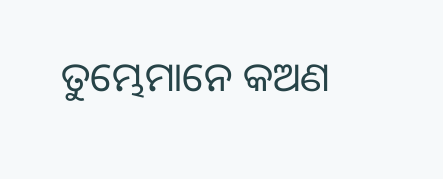ତୁମ୍ଭେମାନେ କଅଣ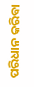ପରିଧାନ କରିବା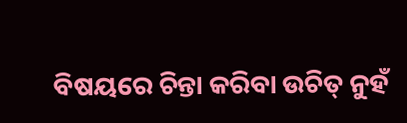ବିଷୟରେ ଚିନ୍ତା କରିବା ଉଚିତ୍ ନୁହଁ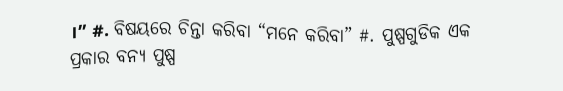।” #. ବିଷୟରେ ଚିନ୍ତା କରିବା “ମନେ କରିବା” #. ପୁଷ୍ପଗୁଡିକ ଏକ ପ୍ରକାର ବନ୍ୟ ପୁଷ୍ପ